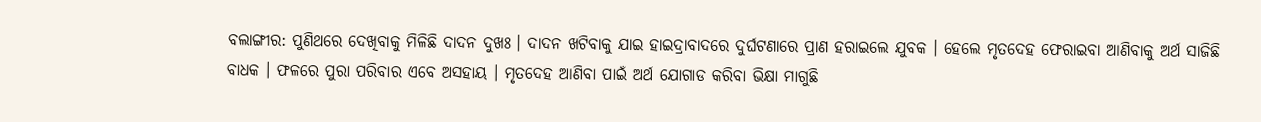ବଲାଙ୍ଗୀର: ପୁଣିଥରେ ଦେଖିବାକୁ ମିଳିଛି ଦାଦନ ଦୁଖଃ । ଦାଦନ ଖଟିବାକୁ ଯାଇ ହାଇଦ୍ରାବାଦରେ ଦୁର୍ଘଟଣାରେ ପ୍ରାଣ ହରାଇଲେ ଯୁବକ । ହେଲେ ମୃତଦେହ ଫେରାଇବା ଆଣିବାକୁ ଅର୍ଥ ସାଜିଛି ବାଧକ । ଫଳରେ ପୁରା ପରିବାର ଏବେ ଅସହାୟ । ମୃତଦେହ ଆଣିବା ପାଇଁ ଅର୍ଥ ଯୋଗାଡ କରିବା ଭିକ୍ଷା ମାଗୁଛି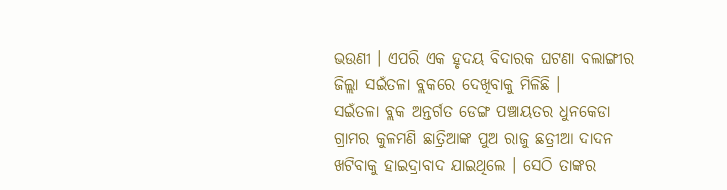ଭଉଣୀ । ଏପରି ଏକ ହୃଦୟ ବିଦାରକ ଘଟଣା ବଲାଙ୍ଗୀର ଜିଲ୍ଲା ସଇଁତଳା ବ୍ଲକରେ ଦେଖିବାକୁ ମିଳିଛି ।
ସଇଁତଳା ବ୍ଲକ ଅନ୍ତର୍ଗତ ଡେଙ୍ଗ ପଞ୍ଚାୟତର ଧୁନକେଡା ଗ୍ରାମର କୁଳମଣି ଛାତ୍ରିଆଙ୍କ ପୁଅ ରାଜୁ ଛତ୍ରୀଆ ଦାଦନ ଖଟିବାକୁ ହାଇଦ୍ରାବାଦ ଯାଇଥିଲେ । ସେଠି ତାଙ୍କର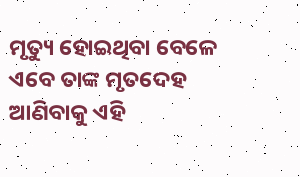ମୃତ୍ୟୁ ହୋଇଥିବା ବେଳେ ଏବେ ତାଙ୍କ ମୃତଦେହ ଆଣିବାକୁ ଏହି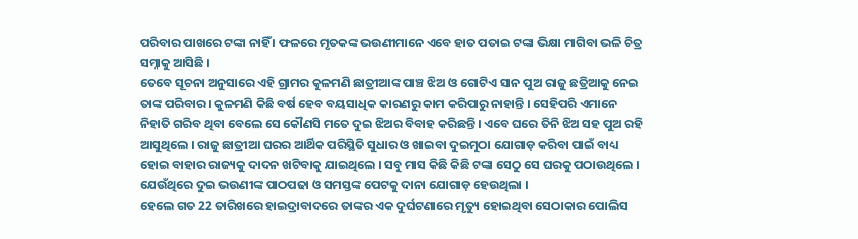ପରିବାର ପାଖରେ ଟଙ୍କା ନାହିଁ । ଫଳରେ ମୃତକଙ୍କ ଭଉଣୀମାନେ ଏବେ ହାତ ପତାଇ ଟଙ୍କା ଭିକ୍ଷା ମାଗିବା ଭଳି ଚିତ୍ର ସମ୍ନାକୁ ଆସିଛି ।
ତେବେ ସୂଚନା ଅନୁସାରେ ଏହି ଗ୍ରାମର କୁଳମଣି ଛାତ୍ରୀଆଙ୍କ ପାଞ୍ଚ ଝିଅ ଓ ଗୋଟିଏ ସାନ ପୁଅ ରାଜୁ ଛତ୍ରିଆକୁ ନେଇ ତାଙ୍କ ପରିବାର । କୁଳମଣି କିଛି ବର୍ଷ ହେବ ବୟସାଧିକ କାରଣରୁ କାମ କରିପାରୁ ନାହାନ୍ତି । ସେହିପରି ଏମାନେ ନିହାତି ଗରିବ ଥିବା ବେଲେ ସେ କୌଣସି ମତେ ଦୁଇ ଝିଅର ବିବାହ କରିଛନ୍ତି । ଏବେ ଘରେ ତିନି ଝିଅ ସହ ପୁଅ ରହି ଆସୁଥିଲେ । ରାଜୁ ଛାତ୍ରୀଆ ଘରର ଆର୍ଥିକ ପରିସ୍ଥିତି ସୁଧାର ଓ ଖାଇବା ଦୁଇମୁଠା ଯୋଗାଡ଼ କରିବା ପାଇଁ ବାଧ୍ୟ ହୋଇ ବାହାର ରାଜ୍ୟକୁ ଦାଦନ ଖଟିବାକୁ ଯାଇଥିଲେ । ସବୁ ମାସ କିଛି କିଛି ଟଙ୍କା ସେଠୁ ସେ ଘରକୁ ପଠାଉଥିଲେ । ଯେଉଁଥିରେ ଦୁଇ ଭଉଣୀଙ୍କ ପାଠପଢା ଓ ସମସ୍ତଙ୍କ ପେଟକୁ ଦାନା ଯୋଗାଡ଼ ହେଉଥିଲା ।
ହେଲେ ଗତ 22 ତାରିଖରେ ହାଇଦ୍ରାବାଦରେ ତାଙ୍କର ଏକ ଦୁର୍ଘଟଣାରେ ମୃତ୍ୟୁ ହୋଇଥିବା ସେଠାକାର ପୋଲିସ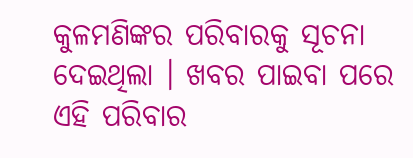କୁଳମଣିଙ୍କର ପରିବାରକୁ ସୂଚନା ଦେଇଥିଲା । ଖବର ପାଇବା ପରେ ଏହି ପରିବାର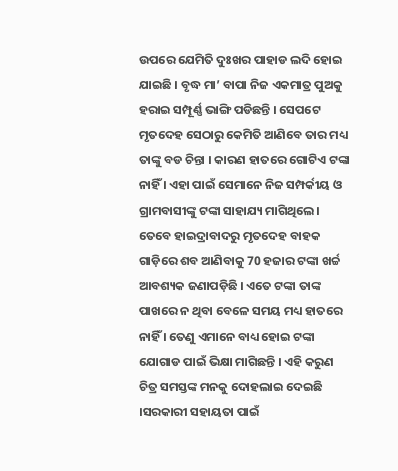ଉପରେ ଯେମିତି ଦୁଃଖର ପାହାଡ ଲଦି ହୋଇ ଯାଇଛି । ବୃଦ୍ଧ ମା’ ବାପା ନିଜ ଏକମାତ୍ର ପୁଅକୁ ହରାଇ ସମ୍ପୂର୍ଣ୍ଣ ଭାଙ୍ଗି ପଡିଛନ୍ତି । ସେପଟେ ମୃତଦେହ ସେଠାରୁ କେମିତି ଆଣିବେ ତାର ମଧ୍ୟ ତାଙ୍କୁ ବଡ ଚିନ୍ତା । କାରଣ ହାତରେ ଗୋଟିଏ ଟଙ୍କା ନାହିଁ । ଏହା ପାଇଁ ସେମାନେ ନିଜ ସମ୍ପର୍କୀୟ ଓ ଗ୍ରାମବାସୀଙ୍କୁ ଟଙ୍କା ସାହାଯ୍ୟ ମାଗିଥିଲେ।
ତେବେ ହାଇଦ୍ରାବାଦରୁ ମୃତଦେହ ବାହକ ଗାଡ଼ିରେ ଶବ ଆଣିବାକୁ 70 ହଜାର ଟଙ୍କା ଖର୍ଚ୍ଚ ଆବଶ୍ୟକ ଜଣାପଡ଼ିଛି । ଏତେ ଟଙ୍କା ତାଙ୍କ ପାଖରେ ନ ଥିବା ବେଳେ ସମୟ ମଧ୍ୟ ହାତରେ ନାହିଁ । ତେଣୁ ଏମାନେ ବାଧ୍ୟ ହୋଇ ଟଙ୍କା ଯୋଗାଡ ପାଇଁ ଭିକ୍ଷା ମାଗିଛନ୍ତି । ଏହି କରୁଣ ଚିତ୍ର ସମସ୍ତଙ୍କ ମନକୁ ଦୋହଲାଇ ଦେଇଛି ।ସରକାରୀ ସହାୟତା ପାଇଁ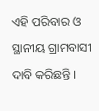ଏହି ପରିବାର ଓ ସ୍ଥାନୀୟ ଗ୍ରାମବାସୀ ଦାବି କରିଛନ୍ତି ।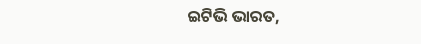ଇଟିଭି ଭାରତ,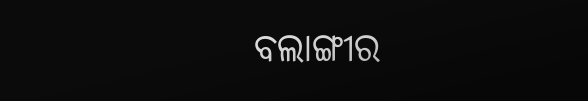ବଲାଙ୍ଗୀର